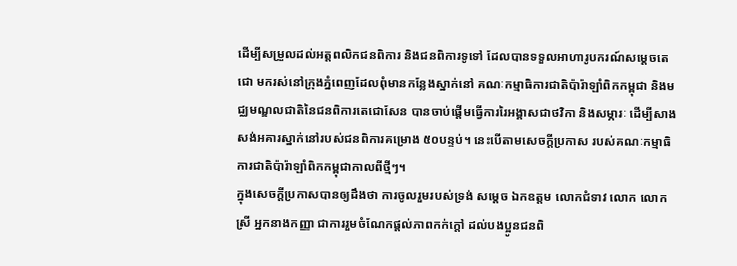ដើម្បីសម្រួលដល់អត្តពលិកជនពិការ និងជនពិការទូទៅ ដែលបានទទួលអាហារូបករណ៍សម្ដេចតេជោ មករស់នៅក្រុងភ្នំពេញដែលពុំមានកន្លែងស្នាក់នៅ គណៈកម្មាធិការជាតិប៉ារ៉ាឡាំពិកកម្ពុជា និងមជ្ឈមណ្ឌលជាតិនៃជនពិការតេជោសែន បានចាប់ផ្ដើមធ្វើការរៃអង្គាសជាថវិកា និងសម្ភារៈ ដើម្បីសាងសង់អគារស្នាក់នៅរបស់ជនពិការគម្រោង ៥០បន្ទប់។ នេះបើតាមសេចក្តីប្រកាស របស់គណៈកម្មាធិការជាតិប៉ារ៉ាឡាំពិកកម្ពុជាកាលពីថ្មីៗ។
ក្នុងសេចក្តីប្រកាសបានឲ្យដឹងថា ការចូលរួមរបស់ទ្រង់ សម្ដេច ឯកឧត្ដម លោកជំទាវ លោក លោកស្រី អ្នកនាងកញ្ញា ជាការរួមចំណែកផ្ដល់ភាពកក់ក្ដៅ ដល់បងប្អូនជនពិ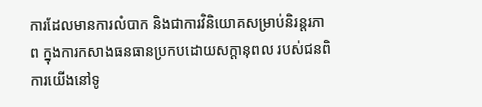ការដែលមានការលំបាក និងជាការវិនិយោគសម្រាប់និរន្តរភាព ក្នុងការកសាងធនធានប្រកបដោយសក្ដានុពល របស់ជនពិការយើងនៅទូ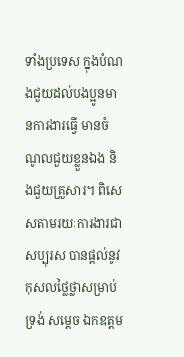ទាំងប្រទេស ក្នុងបំណងជួយដល់បងប្អូនមានការងារធ្វើ មានចំណូលជួយខ្លួនឯង និងជួយគ្រួសារ។ ពិសេសតាមរយៈការងារជាសប្បុរស បានផ្ដល់នូវកុសលថ្លៃថ្លាសម្រាប់ទ្រង់ សម្ដេច ឯកឧត្ដម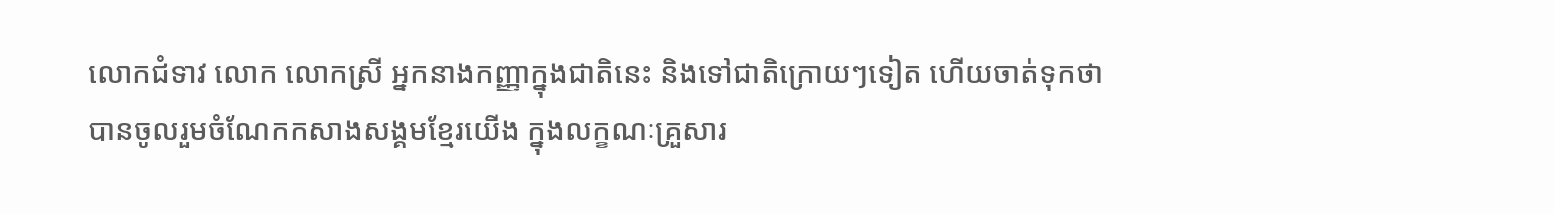លោកជំទាវ លោក លោកស្រី អ្នកនាងកញ្ញាក្នុងជាតិនេះ និងទៅជាតិក្រោយៗទៀត ហើយចាត់ទុកថា បានចូលរួមចំណែកកសាងសង្គមខ្មែរយើង ក្នុងលក្ខណៈគ្រួសារ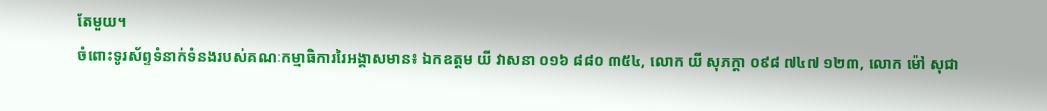តែមួយ។
ចំពោះទូរស័ព្ទទំនាក់ទំនងរបស់គណៈកម្មាធិការរៃអង្គាសមាន៖ ឯកឧត្ដម យី វាសនា ០១៦ ៨៨០ ៣៥៤, លោក យី សុភក្តា ០៩៨ ៧៤៧ ១២៣, លោក ម៉ៅ សុជា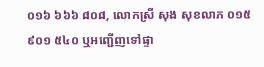០១៦ ៦៦៦ ៨០៨, លោកស្រី សុង សុខលាភ ០១៥ ៩០១ ៥៤០ ឬអញ្ជើញទៅផ្ទា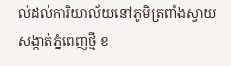ល់ដល់ការិយាល័យនៅភូមិត្រពាំងស្វាយ សង្កាត់ភ្នំពេញថ្មី ខ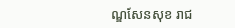ណ្ឌសែនសុខ រាជ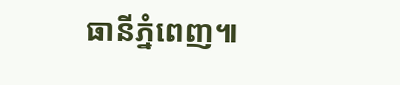ធានីភ្នំពេញ៕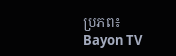ប្រភព៖ Bayon TV